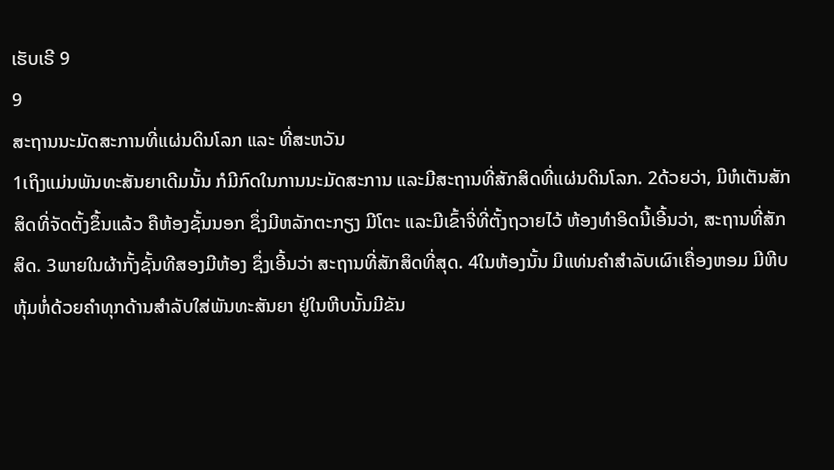ເຮັບເຣີ 9
9
ສະຖານນະມັດສະການທີ່ແຜ່ນດິນໂລກ ແລະ ທີ່ສະຫວັນ
1ເຖິງແມ່ນພັນທະສັນຍາເດີມນັ້ນ ກໍມີກົດໃນການນະມັດສະການ ແລະມີສະຖານທີ່ສັກສິດທີ່ແຜ່ນດິນໂລກ. 2ດ້ວຍວ່າ, ມີຫໍເຕັນສັກສິດທີ່ຈັດຕັ້ງຂຶ້ນແລ້ວ ຄືຫ້ອງຊັ້ນນອກ ຊຶ່ງມີຫລັກຕະກຽງ ມີໂຕະ ແລະມີເຂົ້າຈີ່ທີ່ຕັ້ງຖວາຍໄວ້ ຫ້ອງທຳອິດນີ້ເອີ້ນວ່າ, ສະຖານທີ່ສັກສິດ. 3ພາຍໃນຜ້າກັ້ງຊັ້ນທີສອງມີຫ້ອງ ຊຶ່ງເອີ້ນວ່າ ສະຖານທີ່ສັກສິດທີ່ສຸດ. 4ໃນຫ້ອງນັ້ນ ມີແທ່ນຄຳສຳລັບເຜົາເຄື່ອງຫອມ ມີຫີບຫຸ້ມຫໍ່ດ້ວຍຄຳທຸກດ້ານສຳລັບໃສ່ພັນທະສັນຍາ ຢູ່ໃນຫີບນັ້ນມີຂັນ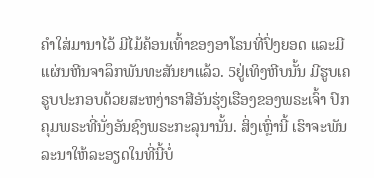ຄຳໃສ່ມານາໄວ້ ມີໄມ້ຄ້ອນເທົ້າຂອງອາໂຣນທີ່ປົ່ງຍອດ ແລະມີແຜ່ນຫີນຈາລຶກພັນທະສັນຍາແລ້ວ. 5ຢູ່ເທິງຫີບນັ້ນ ມີຮູບເຄຣູບປະກອບດ້ວຍສະຫງ່າຣາສີອັນຮຸ່ງເຮືອງຂອງພຣະເຈົ້າ ປົກຄຸມພຣະທີ່ນັ່ງອັນຊົງພຣະກະລຸນານັ້ນ. ສິ່ງເຫຼົ່ານີ້ ເຮົາຈະພັນລະນາໃຫ້ລະອຽດໃນທີ່ນີ້ບໍ່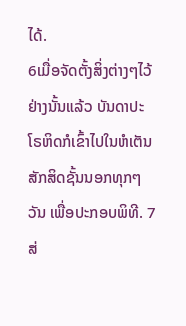ໄດ້.
6ເມື່ອຈັດຕັ້ງສິ່ງຕ່າງໆໄວ້ຢ່າງນັ້ນແລ້ວ ບັນດາປະໂຣຫິດກໍເຂົ້າໄປໃນຫໍເຕັນສັກສິດຊັ້ນນອກທຸກໆວັນ ເພື່ອປະກອບພິທີ. 7ສ່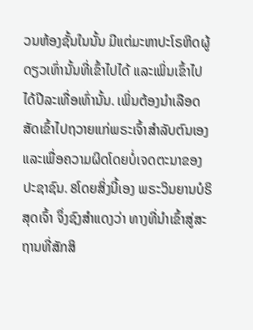ວນຫ້ອງຊັ້ນໃນນັ້ນ ມີແຕ່ມະຫາປະໂຣຫິດຜູ້ດຽວເທົ່ານັ້ນທີ່ເຂົ້າໄປໄດ້ ແລະເພິ່ນເຂົ້າໄປໄດ້ປີລະເທື່ອເທົ່ານັ້ນ. ເພິ່ນຕ້ອງນຳເລືອດສັດເຂົ້າໄປຖວາຍແກ່ພຣະເຈົ້າສຳລັບຕົນເອງ ແລະເພື່ອຄວາມຜິດໂດຍບໍ່ເຈດຕະນາຂອງປະຊາຊົນ. 8ໂດຍສິ່ງນີ້ເອງ ພຣະວິນຍານບໍຣິສຸດເຈົ້າ ຈຶ່ງຊົງສຳແດງວ່າ ທາງທີ່ນຳເຂົ້າສູ່ສະຖານທີ່ສັກສິ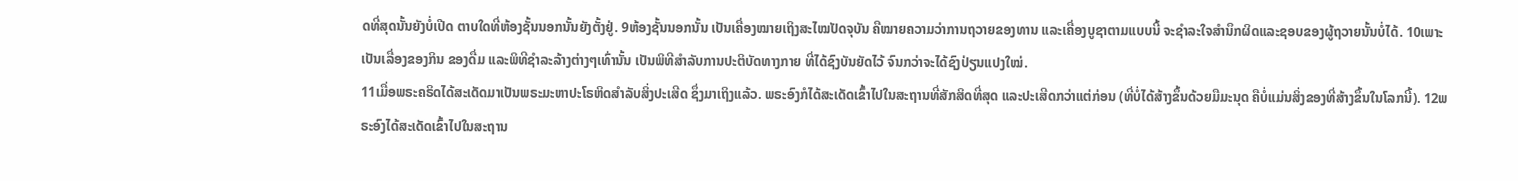ດທີ່ສຸດນັ້ນຍັງບໍ່ເປີດ ຕາບໃດທີ່ຫ້ອງຊັ້ນນອກນັ້ນຍັງຕັ້ງຢູ່. 9ຫ້ອງຊັ້ນນອກນັ້ນ ເປັນເຄື່ອງໝາຍເຖິງສະໄໝປັດຈຸບັນ ຄືໝາຍຄວາມວ່າການຖວາຍຂອງທານ ແລະເຄື່ອງບູຊາຕາມແບບນີ້ ຈະຊຳລະໃຈສຳນຶກຜິດແລະຊອບຂອງຜູ້ຖວາຍນັ້ນບໍ່ໄດ້. 10ເພາະເປັນເລື່ອງຂອງກິນ ຂອງດື່ມ ແລະພິທີຊຳລະລ້າງຕ່າງໆເທົ່ານັ້ນ ເປັນພິທີສຳລັບການປະຕິບັດທາງກາຍ ທີ່ໄດ້ຊົງບັນຍັດໄວ້ ຈົນກວ່າຈະໄດ້ຊົງປ່ຽນແປງໃໝ່.
11ເມື່ອພຣະຄຣິດໄດ້ສະເດັດມາເປັນພຣະມະຫາປະໂຣຫິດສຳລັບສິ່ງປະເສີດ ຊຶ່ງມາເຖິງແລ້ວ. ພຣະອົງກໍໄດ້ສະເດັດເຂົ້າໄປໃນສະຖານທີ່ສັກສິດທີ່ສຸດ ແລະປະເສີດກວ່າແຕ່ກ່ອນ (ທີ່ບໍ່ໄດ້ສ້າງຂຶ້ນດ້ວຍມືມະນຸດ ຄືບໍ່ແມ່ນສິ່ງຂອງທີ່ສ້າງຂຶ້ນໃນໂລກນີ້). 12ພຣະອົງໄດ້ສະເດັດເຂົ້າໄປໃນສະຖານ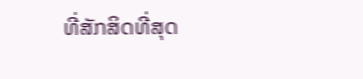ທີ່ສັກສິດທີ່ສຸດ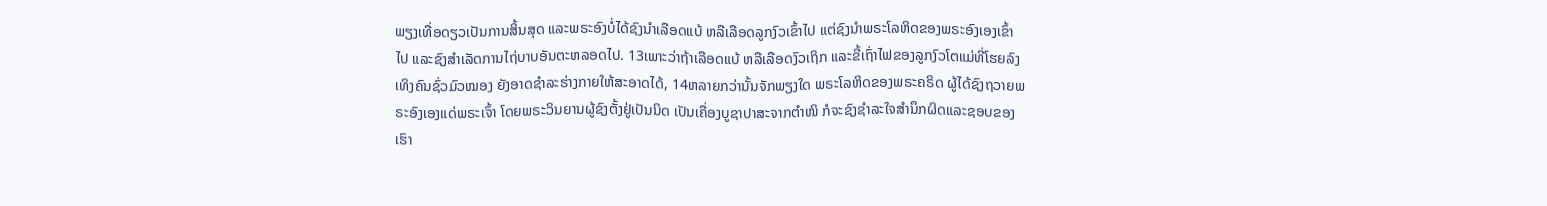ພຽງເທື່ອດຽວເປັນການສິ້ນສຸດ ແລະພຣະອົງບໍ່ໄດ້ຊົງນຳເລືອດແບ້ ຫລືເລືອດລູກງົວເຂົ້າໄປ ແຕ່ຊົງນຳພຣະໂລຫິດຂອງພຣະອົງເອງເຂົ້າໄປ ແລະຊົງສຳເລັດການໄຖ່ບາບອັນຕະຫລອດໄປ. 13ເພາະວ່າຖ້າເລືອດແບ້ ຫລືເລືອດງົວເຖິກ ແລະຂີ້ເຖົ່າໄຟຂອງລູກງົວໂຕແມ່ທີ່ໂຮຍລົງເທິງຄົນຊົ່ວມົວໝອງ ຍັງອາດຊຳລະຮ່າງກາຍໃຫ້ສະອາດໄດ້, 14ຫລາຍກວ່ານັ້ນຈັກພຽງໃດ ພຣະໂລຫິດຂອງພຣະຄຣິດ ຜູ້ໄດ້ຊົງຖວາຍພຣະອົງເອງແດ່ພຣະເຈົ້າ ໂດຍພຣະວິນຍານຜູ້ຊົງຕັ້ງຢູ່ເປັນນິດ ເປັນເຄື່ອງບູຊາປາສະຈາກຕຳໜິ ກໍຈະຊົງຊຳລະໃຈສຳນຶກຜິດແລະຊອບຂອງເຮົາ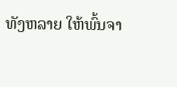ທັງຫລາຍ ໃຫ້ພົ້ນຈາ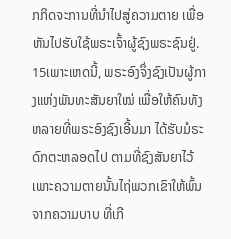ກກິດຈະການທີ່ນຳໄປສູ່ຄວາມຕາຍ ເພື່ອຫັນໄປຮັບໃຊ້ພຣະເຈົ້າຜູ້ຊົງພຣະຊົນຢູ່.
15ເພາະເຫດນີ້, ພຣະອົງຈຶ່ງຊົງເປັນຜູ້ກາງແຫ່ງພັນທະສັນຍາໃໝ່ ເພື່ອໃຫ້ຄົນທັງຫລາຍທີ່ພຣະອົງຊົງເອີ້ນມາ ໄດ້ຮັບມໍຣະດົກຕະຫລອດໄປ ຕາມທີ່ຊົງສັນຍາໄວ້ ເພາະຄວາມຕາຍນັ້ນໄຖ່ພວກເຂົາໃຫ້ພົ້ນຈາກຄວາມບາບ ທີ່ເກີ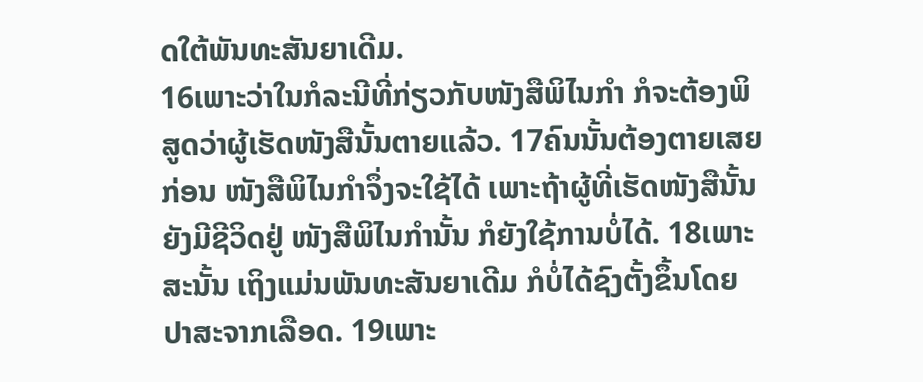ດໃຕ້ພັນທະສັນຍາເດີມ.
16ເພາະວ່າໃນກໍລະນີທີ່ກ່ຽວກັບໜັງສືພິໄນກຳ ກໍຈະຕ້ອງພິສູດວ່າຜູ້ເຮັດໜັງສືນັ້ນຕາຍແລ້ວ. 17ຄົນນັ້ນຕ້ອງຕາຍເສຍກ່ອນ ໜັງສືພິໄນກຳຈຶ່ງຈະໃຊ້ໄດ້ ເພາະຖ້າຜູ້ທີ່ເຮັດໜັງສືນັ້ນຍັງມີຊີວິດຢູ່ ໜັງສືພິໄນກຳນັ້ນ ກໍຍັງໃຊ້ການບໍ່ໄດ້. 18ເພາະສະນັ້ນ ເຖິງແມ່ນພັນທະສັນຍາເດີມ ກໍບໍ່ໄດ້ຊົງຕັ້ງຂຶ້ນໂດຍປາສະຈາກເລືອດ. 19ເພາະ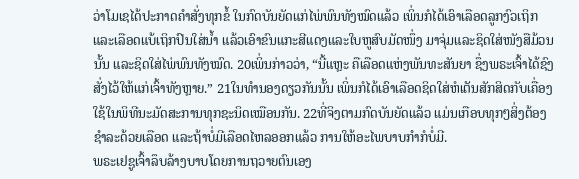ວ່າໂມເຊໄດ້ປະກາດຄຳສັ່ງທຸກຂໍ້ ໃນກົດບັນຍັດແກ່ໄພ່ພົນທັງໝົດແລ້ວ ເພິ່ນກໍໄດ້ເອົາເລືອດລູກງົວເຖິກແລະເລືອດແບ້ເຖິກປົນໃສ່ນໍ້າ ແລ້ວເອົາຂົນແກະສີແດງແລະໃບຫູສົບມັດໜຶ່ງ ມາຈຸ່ມແລະຊິດໃສ່ໜັງສືມ້ວນນັ້ນ ແລະຊິດໃສ່ໄພ່ພົນທັງໝົດ. 20ເພິ່ນກ່າວວ່າ, “ນີ້ແຫຼະ ຄືເລືອດແຫ່ງພັນທະສັນຍາ ຊຶ່ງພຣະເຈົ້າໄດ້ຊົງສັ່ງໄວ້ໃຫ້ແກ່ເຈົ້າທັງຫຼາຍ.” 21ໃນທຳນອງດຽວກັນນັ້ນ ເພິ່ນກໍໄດ້ເອົາເລືອດຊິດໃສ່ຫໍເຕັນສັກສິດກັບເຄື່ອງໃຊ້ໃນພິທີນະມັດສະການທຸກຊະນິດເໝືອນກັນ. 22ທີ່ຈິງຕາມກົດບັນຍັດແລ້ວ ແມ່ນເກືອບທຸກໆສິ່ງຕ້ອງຊຳລະດ້ວຍເລືອດ ແລະຖ້າບໍ່ມີເລືອດໄຫລອອກແລ້ວ ການໃຫ້ອະໄພບາບກຳກໍບໍ່ມີ.
ພຣະເຢຊູເຈົ້າລຶບລ້າງບາບໂດຍການຖວາຍຕົນເອງ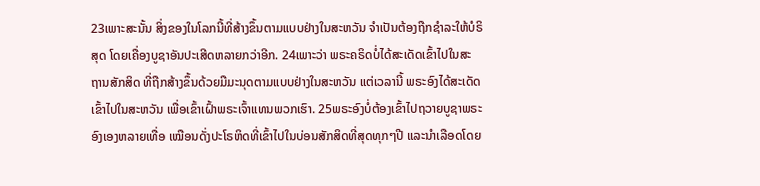23ເພາະສະນັ້ນ ສິ່ງຂອງໃນໂລກນີ້ທີ່ສ້າງຂຶ້ນຕາມແບບຢ່າງໃນສະຫວັນ ຈຳເປັນຕ້ອງຖືກຊຳລະໃຫ້ບໍຣິສຸດ ໂດຍເຄື່ອງບູຊາອັນປະເສີດຫລາຍກວ່າອີກ. 24ເພາະວ່າ ພຣະຄຣິດບໍ່ໄດ້ສະເດັດເຂົ້າໄປໃນສະຖານສັກສິດ ທີ່ຖືກສ້າງຂຶ້ນດ້ວຍມືມະນຸດຕາມແບບຢ່າງໃນສະຫວັນ ແຕ່ເວລານີ້ ພຣະອົງໄດ້ສະເດັດເຂົ້າໄປໃນສະຫວັນ ເພື່ອເຂົ້າເຝົ້າພຣະເຈົ້າແທນພວກເຮົາ. 25ພຣະອົງບໍ່ຕ້ອງເຂົ້າໄປຖວາຍບູຊາພຣະອົງເອງຫລາຍເທື່ອ ເໝືອນດັ່ງປະໂຣຫິດທີ່ເຂົ້າໄປໃນບ່ອນສັກສິດທີ່ສຸດທຸກໆປີ ແລະນຳເລືອດໂດຍ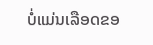ບໍ່ແມ່ນເລືອດຂອ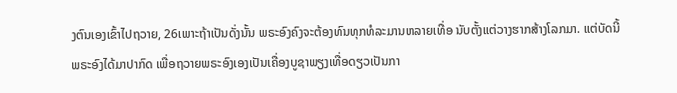ງຕົນເອງເຂົ້າໄປຖວາຍ, 26ເພາະຖ້າເປັນດັ່ງນັ້ນ ພຣະອົງຄົງຈະຕ້ອງທົນທຸກທໍລະມານຫລາຍເທື່ອ ນັບຕັ້ງແຕ່ວາງຮາກສ້າງໂລກມາ. ແຕ່ບັດນີ້ ພຣະອົງໄດ້ມາປາກົດ ເພື່ອຖວາຍພຣະອົງເອງເປັນເຄື່ອງບູຊາພຽງເທື່ອດຽວເປັນກາ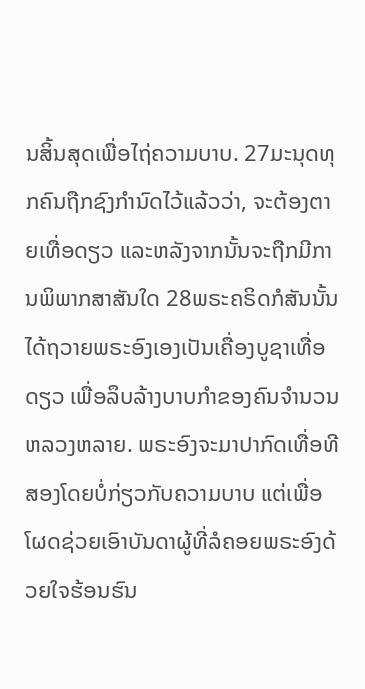ນສິ້ນສຸດເພື່ອໄຖ່ຄວາມບາບ. 27ມະນຸດທຸກຄົນຖືກຊົງກຳນົດໄວ້ແລ້ວວ່າ, ຈະຕ້ອງຕາຍເທື່ອດຽວ ແລະຫລັງຈາກນັ້ນຈະຖືກມີການພິພາກສາສັນໃດ 28ພຣະຄຣິດກໍສັນນັ້ນ ໄດ້ຖວາຍພຣະອົງເອງເປັນເຄື່ອງບູຊາເທື່ອດຽວ ເພື່ອລຶບລ້າງບາບກຳຂອງຄົນຈຳນວນຫລວງຫລາຍ. ພຣະອົງຈະມາປາກົດເທື່ອທີສອງໂດຍບໍ່ກ່ຽວກັບຄວາມບາບ ແຕ່ເພື່ອໂຜດຊ່ວຍເອົາບັນດາຜູ້ທີ່ລໍຄອຍພຣະອົງດ້ວຍໃຈຮ້ອນຮົນ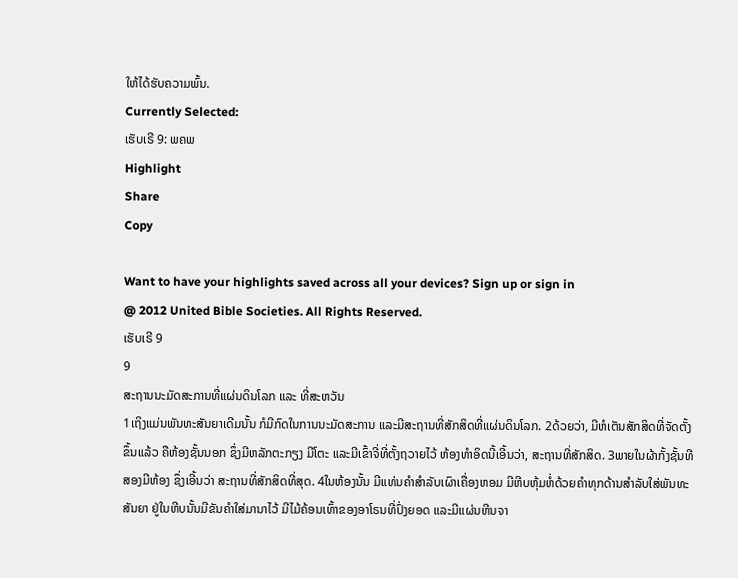ໃຫ້ໄດ້ຮັບຄວາມພົ້ນ.
Currently Selected:
ເຮັບເຣີ 9: ພຄພ
Highlight
Share
Copy

Want to have your highlights saved across all your devices? Sign up or sign in
@ 2012 United Bible Societies. All Rights Reserved.
ເຮັບເຣີ 9
9
ສະຖານນະມັດສະການທີ່ແຜ່ນດິນໂລກ ແລະ ທີ່ສະຫວັນ
1ເຖິງແມ່ນພັນທະສັນຍາເດີມນັ້ນ ກໍມີກົດໃນການນະມັດສະການ ແລະມີສະຖານທີ່ສັກສິດທີ່ແຜ່ນດິນໂລກ. 2ດ້ວຍວ່າ, ມີຫໍເຕັນສັກສິດທີ່ຈັດຕັ້ງຂຶ້ນແລ້ວ ຄືຫ້ອງຊັ້ນນອກ ຊຶ່ງມີຫລັກຕະກຽງ ມີໂຕະ ແລະມີເຂົ້າຈີ່ທີ່ຕັ້ງຖວາຍໄວ້ ຫ້ອງທຳອິດນີ້ເອີ້ນວ່າ, ສະຖານທີ່ສັກສິດ. 3ພາຍໃນຜ້າກັ້ງຊັ້ນທີສອງມີຫ້ອງ ຊຶ່ງເອີ້ນວ່າ ສະຖານທີ່ສັກສິດທີ່ສຸດ. 4ໃນຫ້ອງນັ້ນ ມີແທ່ນຄຳສຳລັບເຜົາເຄື່ອງຫອມ ມີຫີບຫຸ້ມຫໍ່ດ້ວຍຄຳທຸກດ້ານສຳລັບໃສ່ພັນທະສັນຍາ ຢູ່ໃນຫີບນັ້ນມີຂັນຄຳໃສ່ມານາໄວ້ ມີໄມ້ຄ້ອນເທົ້າຂອງອາໂຣນທີ່ປົ່ງຍອດ ແລະມີແຜ່ນຫີນຈາ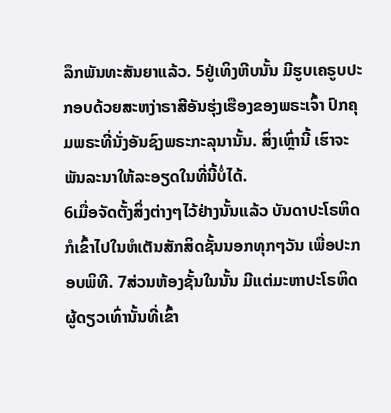ລຶກພັນທະສັນຍາແລ້ວ. 5ຢູ່ເທິງຫີບນັ້ນ ມີຮູບເຄຣູບປະກອບດ້ວຍສະຫງ່າຣາສີອັນຮຸ່ງເຮືອງຂອງພຣະເຈົ້າ ປົກຄຸມພຣະທີ່ນັ່ງອັນຊົງພຣະກະລຸນານັ້ນ. ສິ່ງເຫຼົ່ານີ້ ເຮົາຈະພັນລະນາໃຫ້ລະອຽດໃນທີ່ນີ້ບໍ່ໄດ້.
6ເມື່ອຈັດຕັ້ງສິ່ງຕ່າງໆໄວ້ຢ່າງນັ້ນແລ້ວ ບັນດາປະໂຣຫິດກໍເຂົ້າໄປໃນຫໍເຕັນສັກສິດຊັ້ນນອກທຸກໆວັນ ເພື່ອປະກອບພິທີ. 7ສ່ວນຫ້ອງຊັ້ນໃນນັ້ນ ມີແຕ່ມະຫາປະໂຣຫິດຜູ້ດຽວເທົ່ານັ້ນທີ່ເຂົ້າ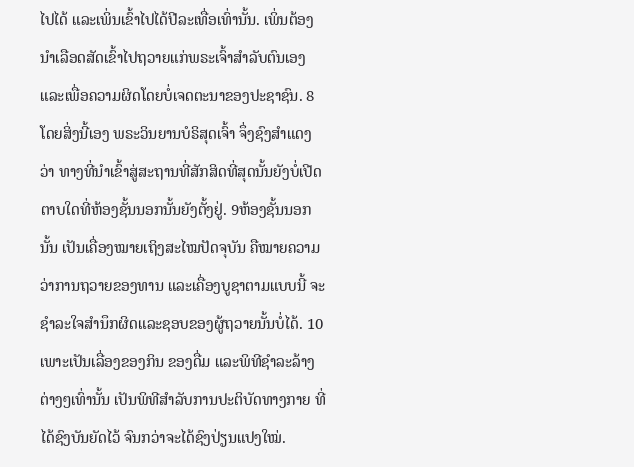ໄປໄດ້ ແລະເພິ່ນເຂົ້າໄປໄດ້ປີລະເທື່ອເທົ່ານັ້ນ. ເພິ່ນຕ້ອງນຳເລືອດສັດເຂົ້າໄປຖວາຍແກ່ພຣະເຈົ້າສຳລັບຕົນເອງ ແລະເພື່ອຄວາມຜິດໂດຍບໍ່ເຈດຕະນາຂອງປະຊາຊົນ. 8ໂດຍສິ່ງນີ້ເອງ ພຣະວິນຍານບໍຣິສຸດເຈົ້າ ຈຶ່ງຊົງສຳແດງວ່າ ທາງທີ່ນຳເຂົ້າສູ່ສະຖານທີ່ສັກສິດທີ່ສຸດນັ້ນຍັງບໍ່ເປີດ ຕາບໃດທີ່ຫ້ອງຊັ້ນນອກນັ້ນຍັງຕັ້ງຢູ່. 9ຫ້ອງຊັ້ນນອກນັ້ນ ເປັນເຄື່ອງໝາຍເຖິງສະໄໝປັດຈຸບັນ ຄືໝາຍຄວາມວ່າການຖວາຍຂອງທານ ແລະເຄື່ອງບູຊາຕາມແບບນີ້ ຈະຊຳລະໃຈສຳນຶກຜິດແລະຊອບຂອງຜູ້ຖວາຍນັ້ນບໍ່ໄດ້. 10ເພາະເປັນເລື່ອງຂອງກິນ ຂອງດື່ມ ແລະພິທີຊຳລະລ້າງຕ່າງໆເທົ່ານັ້ນ ເປັນພິທີສຳລັບການປະຕິບັດທາງກາຍ ທີ່ໄດ້ຊົງບັນຍັດໄວ້ ຈົນກວ່າຈະໄດ້ຊົງປ່ຽນແປງໃໝ່.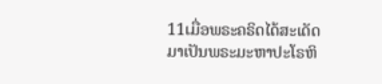11ເມື່ອພຣະຄຣິດໄດ້ສະເດັດມາເປັນພຣະມະຫາປະໂຣຫິ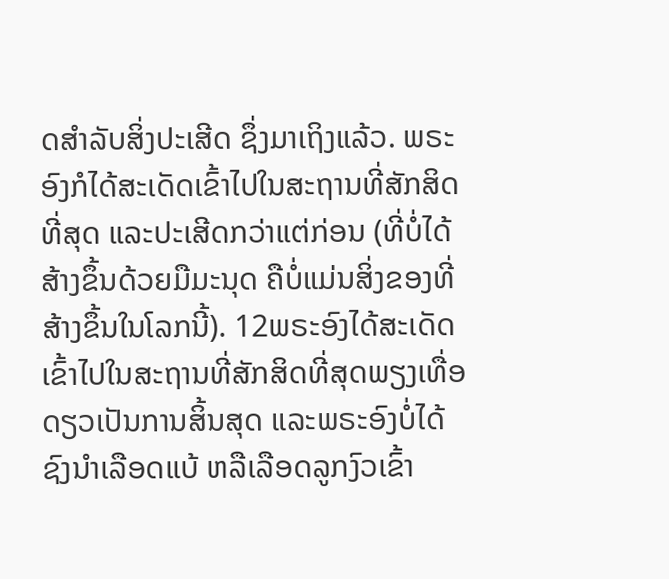ດສຳລັບສິ່ງປະເສີດ ຊຶ່ງມາເຖິງແລ້ວ. ພຣະອົງກໍໄດ້ສະເດັດເຂົ້າໄປໃນສະຖານທີ່ສັກສິດທີ່ສຸດ ແລະປະເສີດກວ່າແຕ່ກ່ອນ (ທີ່ບໍ່ໄດ້ສ້າງຂຶ້ນດ້ວຍມືມະນຸດ ຄືບໍ່ແມ່ນສິ່ງຂອງທີ່ສ້າງຂຶ້ນໃນໂລກນີ້). 12ພຣະອົງໄດ້ສະເດັດເຂົ້າໄປໃນສະຖານທີ່ສັກສິດທີ່ສຸດພຽງເທື່ອດຽວເປັນການສິ້ນສຸດ ແລະພຣະອົງບໍ່ໄດ້ຊົງນຳເລືອດແບ້ ຫລືເລືອດລູກງົວເຂົ້າ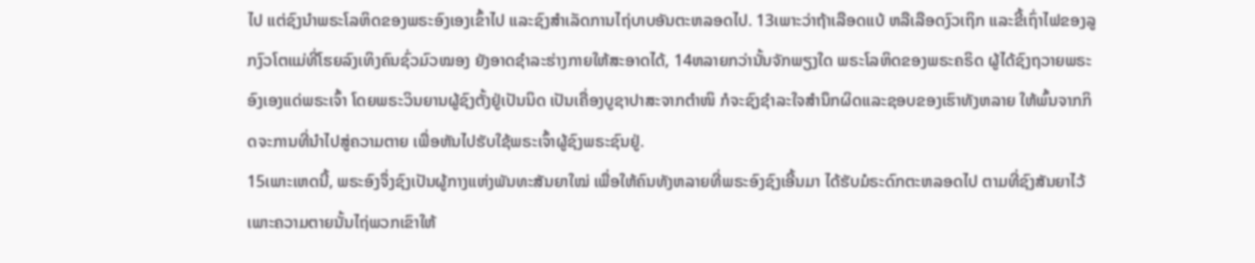ໄປ ແຕ່ຊົງນຳພຣະໂລຫິດຂອງພຣະອົງເອງເຂົ້າໄປ ແລະຊົງສຳເລັດການໄຖ່ບາບອັນຕະຫລອດໄປ. 13ເພາະວ່າຖ້າເລືອດແບ້ ຫລືເລືອດງົວເຖິກ ແລະຂີ້ເຖົ່າໄຟຂອງລູກງົວໂຕແມ່ທີ່ໂຮຍລົງເທິງຄົນຊົ່ວມົວໝອງ ຍັງອາດຊຳລະຮ່າງກາຍໃຫ້ສະອາດໄດ້, 14ຫລາຍກວ່ານັ້ນຈັກພຽງໃດ ພຣະໂລຫິດຂອງພຣະຄຣິດ ຜູ້ໄດ້ຊົງຖວາຍພຣະອົງເອງແດ່ພຣະເຈົ້າ ໂດຍພຣະວິນຍານຜູ້ຊົງຕັ້ງຢູ່ເປັນນິດ ເປັນເຄື່ອງບູຊາປາສະຈາກຕຳໜິ ກໍຈະຊົງຊຳລະໃຈສຳນຶກຜິດແລະຊອບຂອງເຮົາທັງຫລາຍ ໃຫ້ພົ້ນຈາກກິດຈະການທີ່ນຳໄປສູ່ຄວາມຕາຍ ເພື່ອຫັນໄປຮັບໃຊ້ພຣະເຈົ້າຜູ້ຊົງພຣະຊົນຢູ່.
15ເພາະເຫດນີ້, ພຣະອົງຈຶ່ງຊົງເປັນຜູ້ກາງແຫ່ງພັນທະສັນຍາໃໝ່ ເພື່ອໃຫ້ຄົນທັງຫລາຍທີ່ພຣະອົງຊົງເອີ້ນມາ ໄດ້ຮັບມໍຣະດົກຕະຫລອດໄປ ຕາມທີ່ຊົງສັນຍາໄວ້ ເພາະຄວາມຕາຍນັ້ນໄຖ່ພວກເຂົາໃຫ້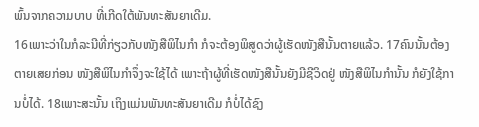ພົ້ນຈາກຄວາມບາບ ທີ່ເກີດໃຕ້ພັນທະສັນຍາເດີມ.
16ເພາະວ່າໃນກໍລະນີທີ່ກ່ຽວກັບໜັງສືພິໄນກຳ ກໍຈະຕ້ອງພິສູດວ່າຜູ້ເຮັດໜັງສືນັ້ນຕາຍແລ້ວ. 17ຄົນນັ້ນຕ້ອງຕາຍເສຍກ່ອນ ໜັງສືພິໄນກຳຈຶ່ງຈະໃຊ້ໄດ້ ເພາະຖ້າຜູ້ທີ່ເຮັດໜັງສືນັ້ນຍັງມີຊີວິດຢູ່ ໜັງສືພິໄນກຳນັ້ນ ກໍຍັງໃຊ້ການບໍ່ໄດ້. 18ເພາະສະນັ້ນ ເຖິງແມ່ນພັນທະສັນຍາເດີມ ກໍບໍ່ໄດ້ຊົງ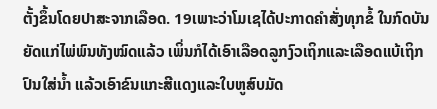ຕັ້ງຂຶ້ນໂດຍປາສະຈາກເລືອດ. 19ເພາະວ່າໂມເຊໄດ້ປະກາດຄຳສັ່ງທຸກຂໍ້ ໃນກົດບັນຍັດແກ່ໄພ່ພົນທັງໝົດແລ້ວ ເພິ່ນກໍໄດ້ເອົາເລືອດລູກງົວເຖິກແລະເລືອດແບ້ເຖິກປົນໃສ່ນໍ້າ ແລ້ວເອົາຂົນແກະສີແດງແລະໃບຫູສົບມັດ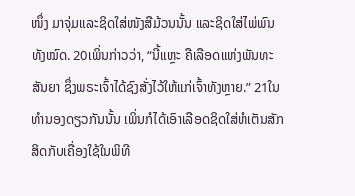ໜຶ່ງ ມາຈຸ່ມແລະຊິດໃສ່ໜັງສືມ້ວນນັ້ນ ແລະຊິດໃສ່ໄພ່ພົນທັງໝົດ. 20ເພິ່ນກ່າວວ່າ, “ນີ້ແຫຼະ ຄືເລືອດແຫ່ງພັນທະສັນຍາ ຊຶ່ງພຣະເຈົ້າໄດ້ຊົງສັ່ງໄວ້ໃຫ້ແກ່ເຈົ້າທັງຫຼາຍ.” 21ໃນທຳນອງດຽວກັນນັ້ນ ເພິ່ນກໍໄດ້ເອົາເລືອດຊິດໃສ່ຫໍເຕັນສັກສິດກັບເຄື່ອງໃຊ້ໃນພິທີ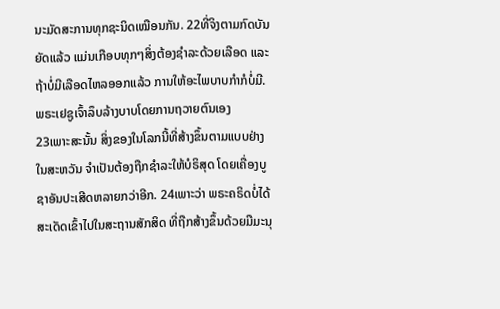ນະມັດສະການທຸກຊະນິດເໝືອນກັນ. 22ທີ່ຈິງຕາມກົດບັນຍັດແລ້ວ ແມ່ນເກືອບທຸກໆສິ່ງຕ້ອງຊຳລະດ້ວຍເລືອດ ແລະຖ້າບໍ່ມີເລືອດໄຫລອອກແລ້ວ ການໃຫ້ອະໄພບາບກຳກໍບໍ່ມີ.
ພຣະເຢຊູເຈົ້າລຶບລ້າງບາບໂດຍການຖວາຍຕົນເອງ
23ເພາະສະນັ້ນ ສິ່ງຂອງໃນໂລກນີ້ທີ່ສ້າງຂຶ້ນຕາມແບບຢ່າງໃນສະຫວັນ ຈຳເປັນຕ້ອງຖືກຊຳລະໃຫ້ບໍຣິສຸດ ໂດຍເຄື່ອງບູຊາອັນປະເສີດຫລາຍກວ່າອີກ. 24ເພາະວ່າ ພຣະຄຣິດບໍ່ໄດ້ສະເດັດເຂົ້າໄປໃນສະຖານສັກສິດ ທີ່ຖືກສ້າງຂຶ້ນດ້ວຍມືມະນຸ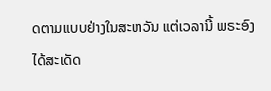ດຕາມແບບຢ່າງໃນສະຫວັນ ແຕ່ເວລານີ້ ພຣະອົງໄດ້ສະເດັດ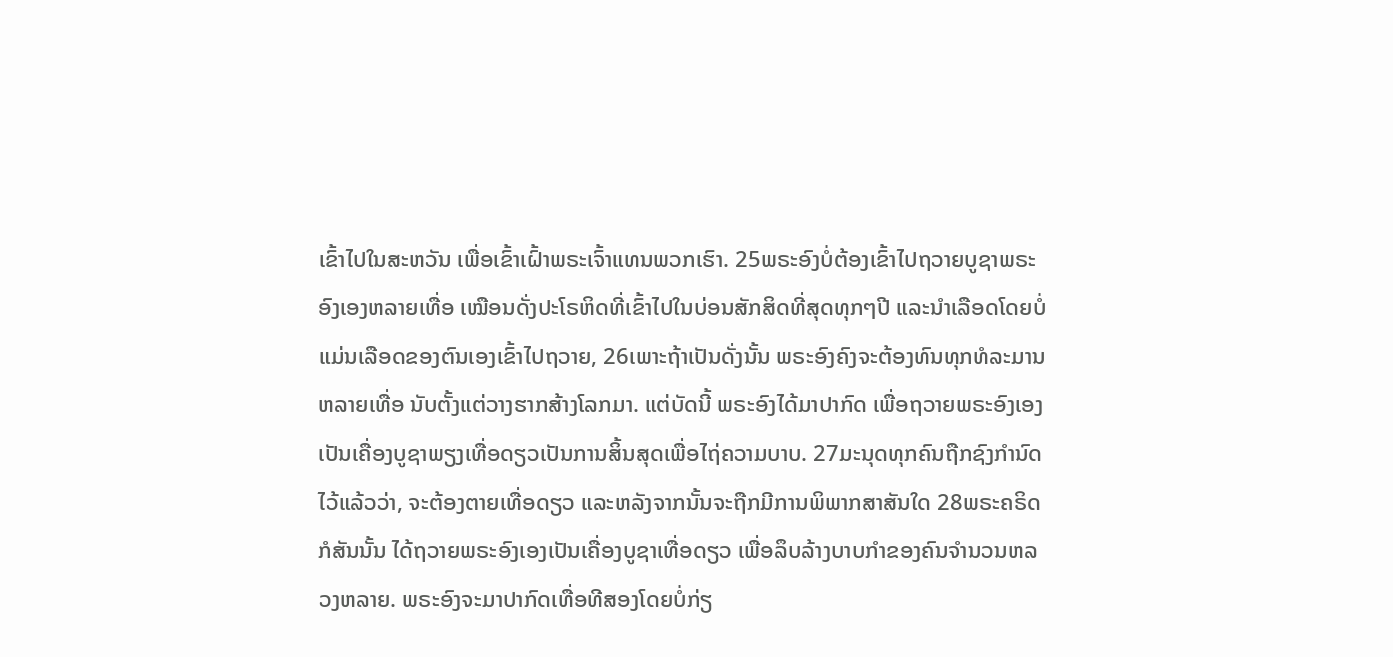ເຂົ້າໄປໃນສະຫວັນ ເພື່ອເຂົ້າເຝົ້າພຣະເຈົ້າແທນພວກເຮົາ. 25ພຣະອົງບໍ່ຕ້ອງເຂົ້າໄປຖວາຍບູຊາພຣະອົງເອງຫລາຍເທື່ອ ເໝືອນດັ່ງປະໂຣຫິດທີ່ເຂົ້າໄປໃນບ່ອນສັກສິດທີ່ສຸດທຸກໆປີ ແລະນຳເລືອດໂດຍບໍ່ແມ່ນເລືອດຂອງຕົນເອງເຂົ້າໄປຖວາຍ, 26ເພາະຖ້າເປັນດັ່ງນັ້ນ ພຣະອົງຄົງຈະຕ້ອງທົນທຸກທໍລະມານຫລາຍເທື່ອ ນັບຕັ້ງແຕ່ວາງຮາກສ້າງໂລກມາ. ແຕ່ບັດນີ້ ພຣະອົງໄດ້ມາປາກົດ ເພື່ອຖວາຍພຣະອົງເອງເປັນເຄື່ອງບູຊາພຽງເທື່ອດຽວເປັນການສິ້ນສຸດເພື່ອໄຖ່ຄວາມບາບ. 27ມະນຸດທຸກຄົນຖືກຊົງກຳນົດໄວ້ແລ້ວວ່າ, ຈະຕ້ອງຕາຍເທື່ອດຽວ ແລະຫລັງຈາກນັ້ນຈະຖືກມີການພິພາກສາສັນໃດ 28ພຣະຄຣິດກໍສັນນັ້ນ ໄດ້ຖວາຍພຣະອົງເອງເປັນເຄື່ອງບູຊາເທື່ອດຽວ ເພື່ອລຶບລ້າງບາບກຳຂອງຄົນຈຳນວນຫລວງຫລາຍ. ພຣະອົງຈະມາປາກົດເທື່ອທີສອງໂດຍບໍ່ກ່ຽ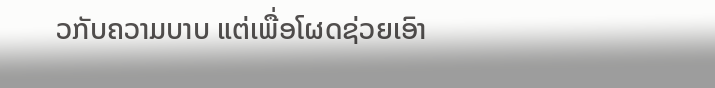ວກັບຄວາມບາບ ແຕ່ເພື່ອໂຜດຊ່ວຍເອົາ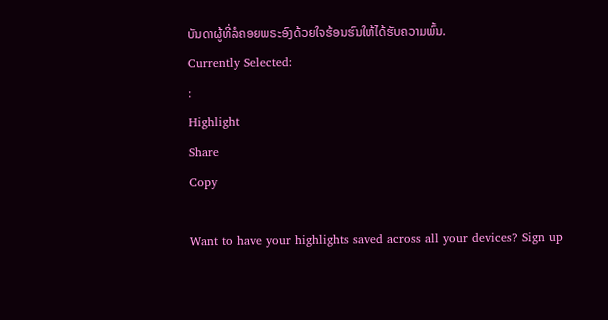ບັນດາຜູ້ທີ່ລໍຄອຍພຣະອົງດ້ວຍໃຈຮ້ອນຮົນໃຫ້ໄດ້ຮັບຄວາມພົ້ນ.
Currently Selected:
:
Highlight
Share
Copy

Want to have your highlights saved across all your devices? Sign up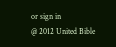or sign in
@ 2012 United Bible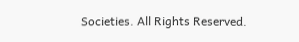Societies. All Rights Reserved.